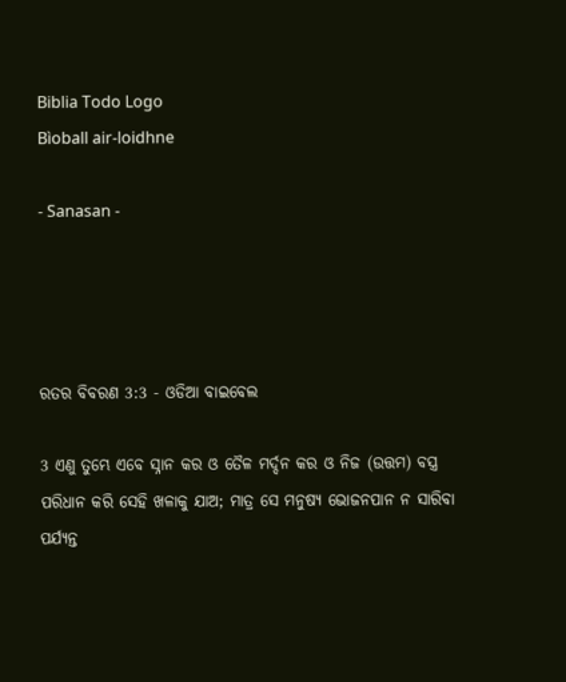Biblia Todo Logo
Bìoball air-loidhne

- Sanasan -




ରତର ବିବରଣ 3:3 - ଓଡିଆ ବାଇବେଲ

3 ଏଣୁ ତୁମ୍ଭେ ଏବେ ସ୍ନାନ କର ଓ ତୈଳ ମର୍ଦ୍ଦନ କର ଓ ନିଜ (ଉତ୍ତମ) ବସ୍ତ୍ର ପରିଧାନ କରି ସେହି ଖଳାକୁ ଯାଅ; ମାତ୍ର ସେ ମନୁଷ୍ୟ ଭୋଜନପାନ ନ ସାରିବା ପର୍ଯ୍ୟନ୍ତ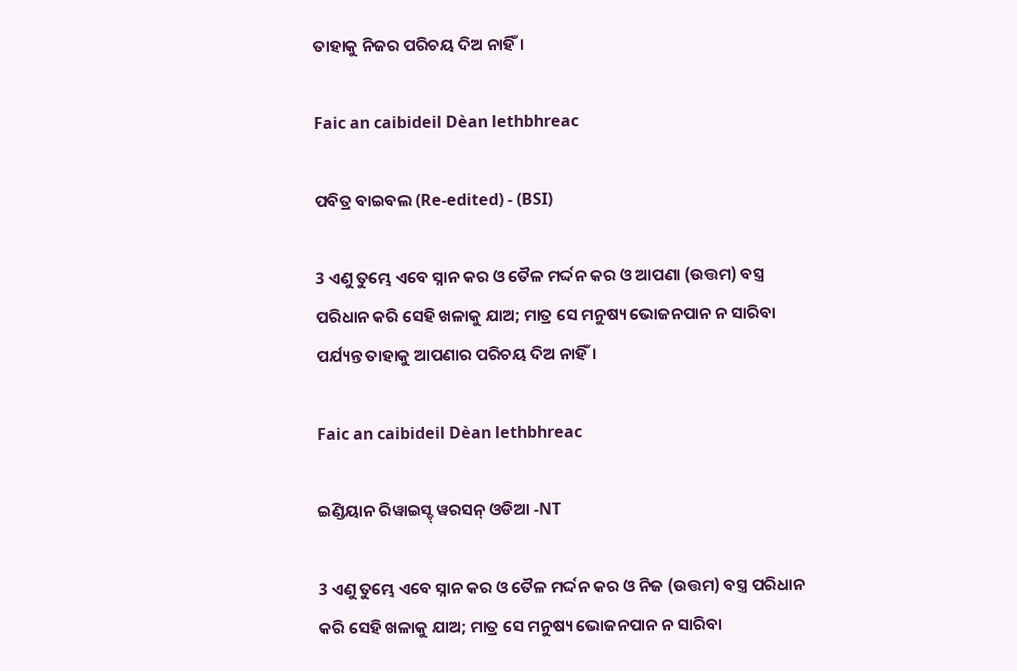ତାହାକୁ ନିଜର ପରିଚୟ ଦିଅ ନାହିଁ।

Faic an caibideil Dèan lethbhreac

ପବିତ୍ର ବାଇବଲ (Re-edited) - (BSI)

3 ଏଣୁ ତୁମ୍ଭେ ଏବେ ସ୍ନାନ କର ଓ ତୈଳ ମର୍ଦ୍ଦନ କର ଓ ଆପଣା (ଉତ୍ତମ) ବସ୍ତ୍ର ପରିଧାନ କରି ସେହି ଖଳାକୁ ଯାଅ; ମାତ୍ର ସେ ମନୁଷ୍ୟ ଭୋଜନପାନ ନ ସାରିବା ପର୍ଯ୍ୟନ୍ତ ତାହାକୁ ଆପଣାର ପରିଚୟ ଦିଅ ନାହିଁ।

Faic an caibideil Dèan lethbhreac

ଇଣ୍ଡିୟାନ ରିୱାଇସ୍ଡ୍ ୱରସନ୍ ଓଡିଆ -NT

3 ଏଣୁ ତୁମ୍ଭେ ଏବେ ସ୍ନାନ କର ଓ ତୈଳ ମର୍ଦ୍ଦନ କର ଓ ନିଜ (ଉତ୍ତମ) ବସ୍ତ୍ର ପରିଧାନ କରି ସେହି ଖଳାକୁ ଯାଅ; ମାତ୍ର ସେ ମନୁଷ୍ୟ ଭୋଜନପାନ ନ ସାରିବା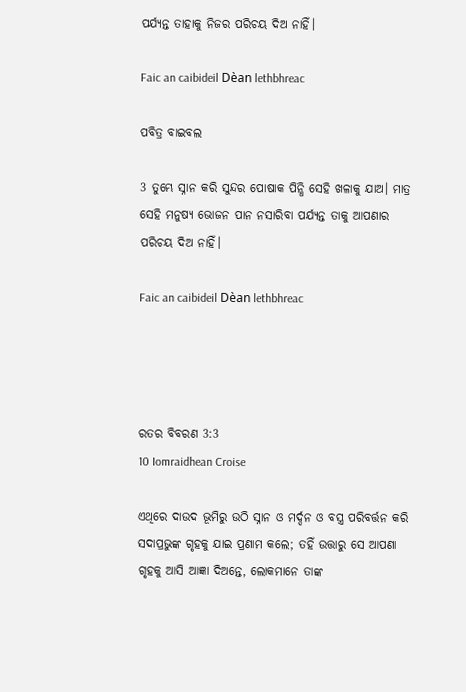ପର୍ଯ୍ୟନ୍ତ ତାହାକୁ ନିଜର ପରିଚୟ ଦିଅ ନାହିଁ।

Faic an caibideil Dèan lethbhreac

ପବିତ୍ର ବାଇବଲ

3 ତୁମ୍ଭେ ସ୍ନାନ କରି ସୁନ୍ଦର ପୋଷାକ ପିନ୍ଧି ସେହି ଖଳାକୁ ଯାଅ। ମାତ୍ର ସେହି ମନୁଷ୍ୟ ଭୋଜନ ପାନ ନସାରିବା ପର୍ଯ୍ୟନ୍ତ ତାକୁ ଆପଣାର ପରିଚୟ ଦିଅ ନାହିଁ।

Faic an caibideil Dèan lethbhreac




ରତର ବିବରଣ 3:3
10 Iomraidhean Croise

ଏଥିରେ ଦାଉଦ ଭୂମିରୁ ଉଠି ସ୍ନାନ ଓ ମର୍ଦ୍ଦନ ଓ ବସ୍ତ୍ର ପରିବର୍ତ୍ତନ କରି ସଦାପ୍ରଭୁଙ୍କ ଗୃହକୁ ଯାଇ ପ୍ରଣାମ କଲେ; ତହିଁ ଉତ୍ତାରୁ ସେ ଆପଣା ଗୃହକୁ ଆସି ଆଜ୍ଞା ଦିଅନ୍ତେ, ଲୋକମାନେ ତାଙ୍କ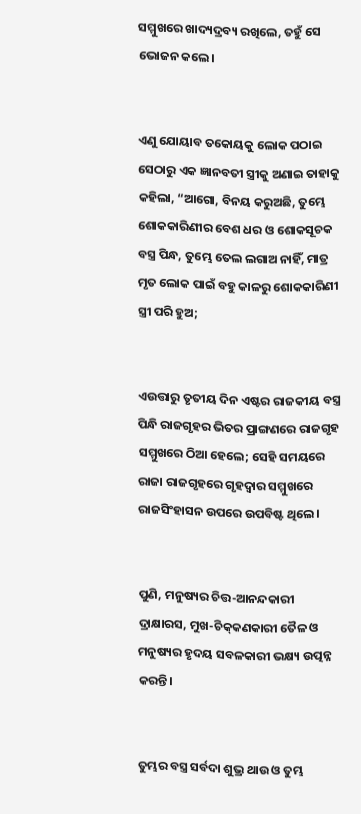ସମ୍ମୁଖରେ ଖାଦ୍ୟଦ୍ରବ୍ୟ ରଖିଲେ, ତହୁଁ ସେ ଭୋଜନ କଲେ।


ଏଣୁ ଯୋୟାବ ତକୋୟକୁ ଲୋକ ପଠାଇ ସେଠାରୁ ଏକ ଜ୍ଞାନବତୀ ସ୍ତ୍ରୀକୁ ଅଣାଇ ତାହାକୁ କହିଲା, “ଆଗୋ, ବିନୟ କରୁଅଛି, ତୁମ୍ଭେ ଶୋକକାରିଣୀର ବେଶ ଧର ଓ ଶୋକସୂଚକ ବସ୍ତ୍ର ପିନ୍ଧ, ତୁମ୍ଭେ ତେଲ ଲଗାଅ ନାହିଁ, ମାତ୍ର ମୃତ ଲୋକ ପାଇଁ ବହୁ କାଳରୁ ଶୋକକାରିଣୀ ସ୍ତ୍ରୀ ପରି ହୁଅ;


ଏଉତ୍ତାରୁ ତୃତୀୟ ଦିନ ଏଷ୍ଟର ରାଜକୀୟ ବସ୍ତ୍ର ପିନ୍ଧି ରାଜଗୃହର ଭିତର ପ୍ରାଙ୍ଗଣରେ ରାଜଗୃହ ସମ୍ମୁଖରେ ଠିଆ ହେଲେ; ସେହି ସମୟରେ ରାଜା ରାଜଗୃହରେ ଗୃହଦ୍ୱାର ସମ୍ମୁଖରେ ରାଜସିଂହାସନ ଉପରେ ଉପବିଷ୍ଟ ଥିଲେ।


ପୁଣି, ମନୁଷ୍ୟର ଚିତ୍ତ-ଆନନ୍ଦକାରୀ ଦ୍ରାକ୍ଷାରସ, ମୁଖ-ଚିକ୍‍କଣକାରୀ ତୈଳ ଓ ମନୁଷ୍ୟର ହୃଦୟ ସବଳକାରୀ ଭକ୍ଷ୍ୟ ଉତ୍ପନ୍ନ କରନ୍ତି।


ତୁମ୍ଭର ବସ୍ତ୍ର ସର୍ବଦା ଶୁଭ୍ର ଥାଉ ଓ ତୁମ୍ଭ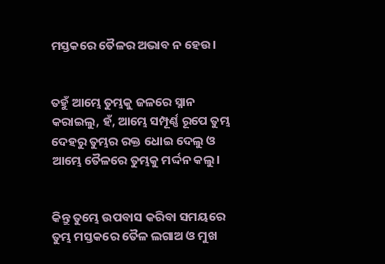ମସ୍ତକରେ ତୈଳର ଅଭାବ ନ ହେଉ।


ତହୁଁ ଆମ୍ଭେ ତୁମ୍ଭକୁ ଜଳରେ ସ୍ନାନ କରାଇଲୁ, ହଁ, ଆମ୍ଭେ ସମ୍ପୂର୍ଣ୍ଣ ରୂପେ ତୁମ୍ଭ ଦେହରୁ ତୁମ୍ଭର ରକ୍ତ ଧୋଇ ଦେଲୁ ଓ ଆମ୍ଭେ ତୈଳରେ ତୁମ୍ଭକୁ ମର୍ଦ୍ଦନ କଲୁ।


କିନ୍ତୁ ତୁମ୍ଭେ ଉପବାସ କରିବା ସମୟରେ ତୁମ୍ଭ ମସ୍ତକରେ ତୈଳ ଲଗାଅ ଓ ମୁଖ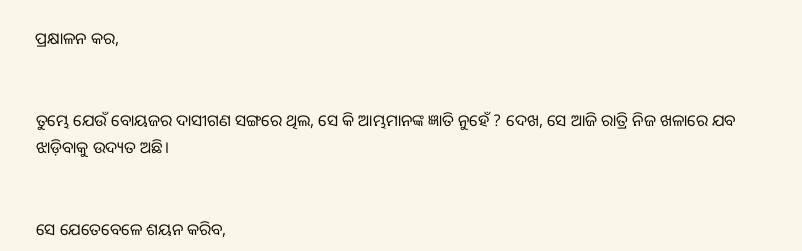ପ୍ରକ୍ଷାଳନ କର,


ତୁମ୍ଭେ ଯେଉଁ ବୋୟଜର ଦାସୀଗଣ ସଙ୍ଗରେ ଥିଲ, ସେ କି ଆମ୍ଭମାନଙ୍କ ଜ୍ଞାତି ନୁହେଁ ? ଦେଖ, ସେ ଆଜି ରାତ୍ରି ନିଜ ଖଳାରେ ଯବ ଝାଡ଼ିବାକୁ ଉଦ୍ୟତ ଅଛି।


ସେ ଯେତେବେଳେ ଶୟନ କରିବ,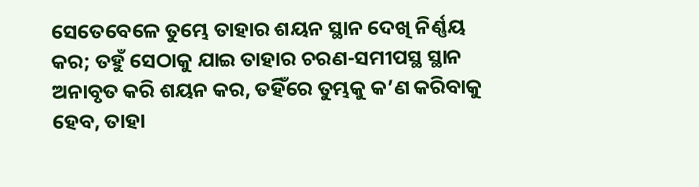ସେତେବେଳେ ତୁମ୍ଭେ ତାହାର ଶୟନ ସ୍ଥାନ ଦେଖି ନିର୍ଣ୍ଣୟ କର; ତହୁଁ ସେଠାକୁ ଯାଇ ତାହାର ଚରଣ-ସମୀପସ୍ଥ ସ୍ଥାନ ଅନାବୃତ କରି ଶୟନ କର, ତହିଁରେ ତୁମ୍ଭକୁ କ’ଣ କରିବାକୁ ହେବ, ତାହା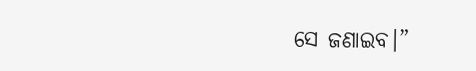ସେ ଜଣାଇବ।”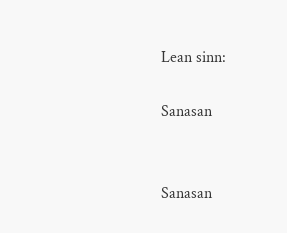Lean sinn:

Sanasan


Sanasan